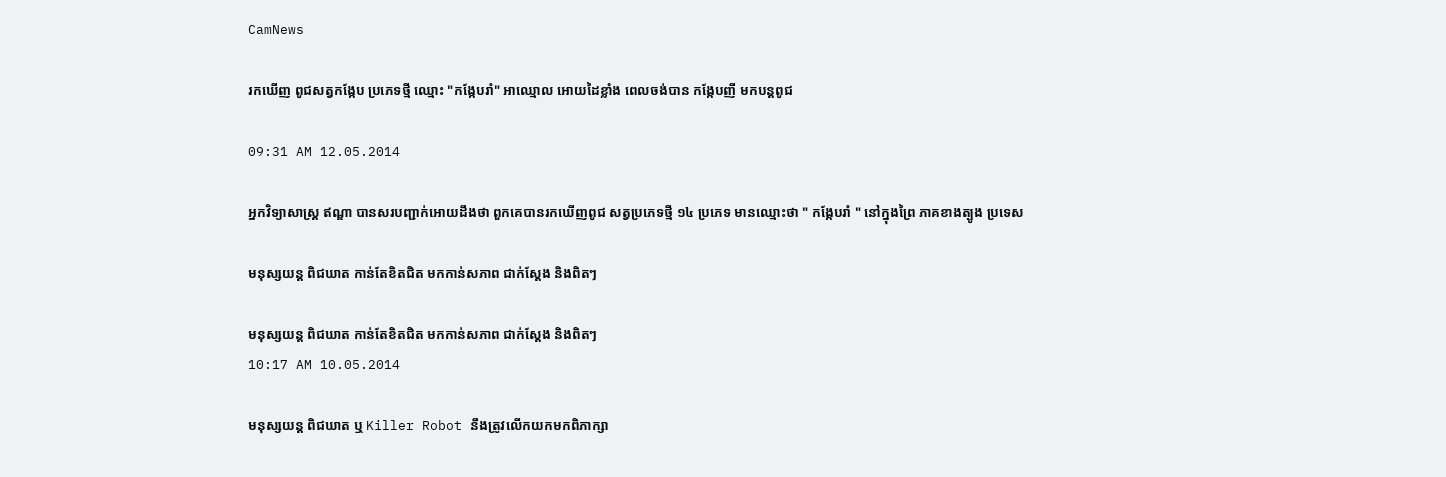CamNews

រកឃើញ ពូជសត្វកង្កែប ប្រភេទថ្មី ឈ្មោះ "កង្កែបរាំ" អាឈ្មោល អោយដៃខ្លាំង ពេលចង់បាន កង្កែបញី មកបន្តពូជ

09:31 AM 12.05.2014

អ្នកវិទ្យាសាស្រ្ត ឥណ្ឌា បានសរបញ្ជាក់អោយដឹងថា ពួកគេបានរកឃើញពូជ សត្វប្រភេទថ្មី ១៤ ប្រភេទ មានឈ្មោះថា " កង្កែបរាំ " នៅក្នុងព្រៃ ភាគខាងត្បូង ប្រទេស

មនុស្សយន្ត ពិជឃាត កាន់តែខិតជិត មកកាន់សភាព ជាក់ស្តែង និងពិតៗ

មនុស្សយន្ត ពិជឃាត កាន់តែខិតជិត មកកាន់សភាព ជាក់ស្តែង និងពិតៗ
10:17 AM 10.05.2014

មនុស្សយន្ត ពិជឃាត ឬ Killer Robot នឹងត្រូវលើកយកមកពិភាក្សា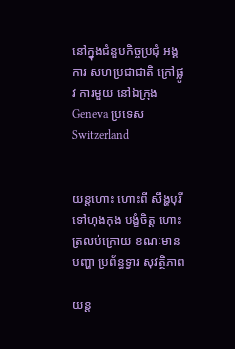នៅក្នុងជំនួបកិច្ចប្រជុំ អង្គការ សហប្រជាជាតិ ក្រៅផ្លូវ ការមួយ នៅឯក្រុង Geneva ប្រទេស Switzerland


យន្តហោះ ហោះពី សឹង្ហបុរី ទៅហុងកុង បង្ខំចិត្ត ហោះត្រលប់ក្រោយ ខណៈមានបញ្ហា ប្រព័ន្ធទ្វារ សុវត្ថិភាព

យន្ត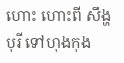ហោះ ហោះពី សឹង្ហបុរី ទៅហុងកុង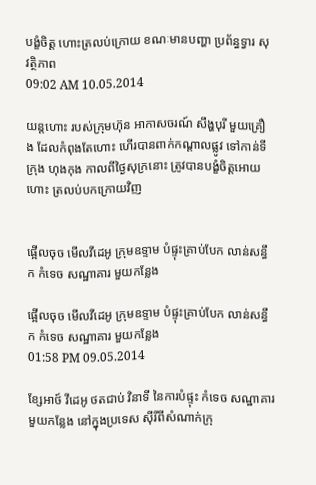បង្ខំចិត្ត ហោះត្រលប់ក្រោយ ខណៈមានបញ្ហា ប្រព័ន្ធទ្វារ សុវត្ថិភាព
09:02 AM 10.05.2014

យន្តហោះ របស់ក្រុមហ៊ុន អាកាសចរណ៍ សឹង្ហបុរី មួយគ្រឿង ដែលកំពុងតែហោះ ហើរបានពាក់កណ្តាលផ្លូវ ទៅកាន់ទីក្រុង ហុងកុង កាលពីថ្ងៃសុក្រនោះ ត្រូវបានបង្ខំចិត្តអោយហោះ ត្រលប់បកក្រោយវិញ


ផ្អើលចុច មើលវីដេអូ ក្រុមឧទ្ទាម បំផ្ទុះគ្រាប់បែក លាន់សន្ធឹក កំទេច សណ្ឋាគារ មួយកន្លែង

ផ្អើលចុច មើលវីដេអូ ក្រុមឧទ្ទាម បំផ្ទុះគ្រាប់បែក លាន់សន្ធឹក កំទេច សណ្ឋាគារ មួយកន្លែង
01:58 PM 09.05.2014

ខ្សែអាថ៍ វីដេអូ ថតជាប់ វិនាទី នៃការបំផ្ទុះ កំទេច សណ្ឋាគារមួយកន្លែង នៅក្នុងប្រទេស ស៊ីរីពីសំណាក់ក្រុ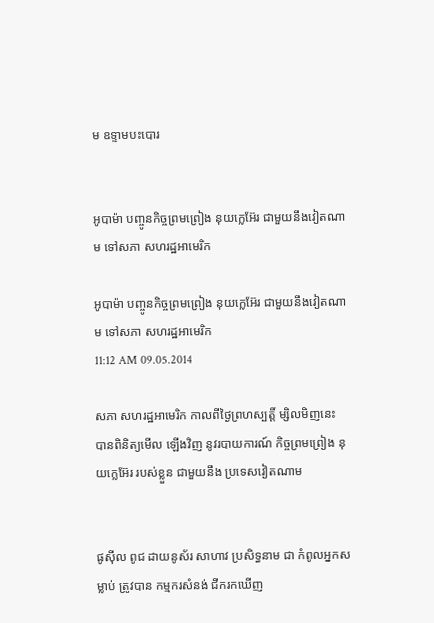ម ឧទ្ទាមបះបោរ


អូបាម៉ា បញ្ចូនកិច្ចព្រមព្រៀង នុយក្លេអ៊ែរ ជាមួយនឹងវៀតណាម ទៅសភា សហរដ្ឋអាមេរិក

អូបាម៉ា បញ្ចូនកិច្ចព្រមព្រៀង នុយក្លេអ៊ែរ ជាមួយនឹងវៀតណាម ទៅសភា សហរដ្ឋអាមេរិក
11:12 AM 09.05.2014

សភា សហរដ្ឋអាមេរិក កាលពីថ្ងៃព្រហស្បត្តិ៍ ម្សិលមិញនេះ បានពិនិត្យមើល ឡើងវិញ នូវរបាយការណ៍ កិច្ចព្រមព្រៀង នុយក្លេអ៊ែរ របស់ខ្លួន ជាមួយនឹង ប្រទេសវៀតណាម


ផូស៊ីល ពូជ ដាយនូស័រ សាហាវ ប្រសិទ្ធនាម ជា កំពូលអ្នកសម្លាប់ ត្រូវបាន កម្មករសំនង់ ជីករកឃើញ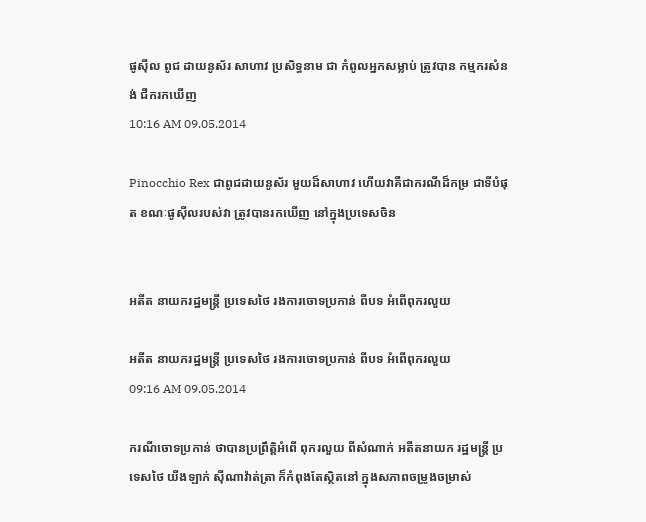ផូស៊ីល ពូជ ដាយនូស័រ សាហាវ ប្រសិទ្ធនាម ជា កំពូលអ្នកសម្លាប់ ត្រូវបាន កម្មករសំនង់ ជីករកឃើញ
10:16 AM 09.05.2014

Pinocchio Rex ជាពូជដាយនូស័រ មួយដ៏សាហាវ ហើយវាគឺជាករណីដ៏កម្រ ជាទីបំផុត ខណៈផូស៊ីលរបស់វា ត្រូវបានរកឃើញ នៅក្នុងប្រទេសចិន


អតីត នាយករដ្ឋមន្រ្តី ប្រទេសថៃ រងការចោទប្រកាន់ ពីបទ អំពើពុករលួយ

អតីត នាយករដ្ឋមន្រ្តី ប្រទេសថៃ រងការចោទប្រកាន់ ពីបទ អំពើពុករលួយ
09:16 AM 09.05.2014

ករណីចោទប្រកាន់ ថាបានប្រព្រឹត្តិអំពើ ពុករលួយ ពីសំណាក់ អតីតនាយក រដ្ឋមន្រ្តី ប្រទេសថៃ យីងឡាក់ ស៊ីណាវ៉ាត់ត្រា ក៏កំពុងតែស្ថិតនៅ ក្នុងសភាពចម្រូងចម្រាស់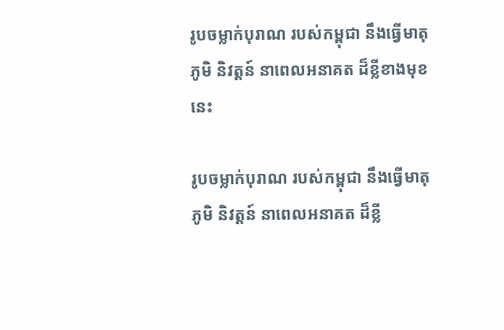រូបចម្លាក់បុរាណ របស់កម្ពុជា នឹងធ្វើមាតុភូមិ និវត្តន៍ នាពេលអនាគត ដ៏ខ្លីខាងមុខនេះ

រូបចម្លាក់បុរាណ របស់កម្ពុជា នឹងធ្វើមាតុភូមិ និវត្តន៍ នាពេលអនាគត ដ៏ខ្លី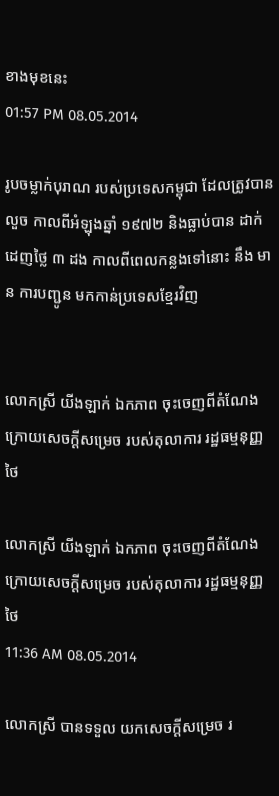ខាងមុខនេះ
01:57 PM 08.05.2014

រូបចម្លាក់បុរាណ របស់ប្រទេសកម្ពុជា ដែលត្រូវបានលួច កាលពីអំឡុងឆ្នាំ ១៩៧២ និងធ្លាប់បាន ដាក់ដេញថ្លៃ ៣ ដង កាលពីពេលកន្លងទៅនោះ នឹង មាន ការបញ្ជូន មកកាន់ប្រទេសខ្មែរវិញ


លោកស្រី យីងឡាក់ ឯកភាព ចុះចេញពីតំណែង ក្រោយសេចក្តីសម្រេច របស់តុលាការ រដ្ឋធម្មនុញ្ញថៃ

លោកស្រី យីងឡាក់ ឯកភាព ចុះចេញពីតំណែង ក្រោយសេចក្តីសម្រេច របស់តុលាការ រដ្ឋធម្មនុញ្ញថៃ
11:36 AM 08.05.2014

លោកស្រី បានទទួល យកសេចក្តីសម្រេច រ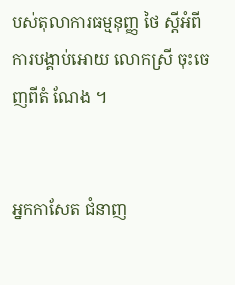បស់តុលាការធម្មនុញ្ញ ថៃ ស្តីអំពី ការបង្គាប់អោយ លោកស្រី ចុះចេញពីតំ ណែង ។


អ្នកកាសែត ជំនាញ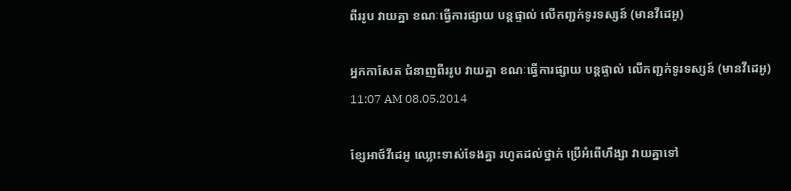ពីររូប វាយគ្នា ខណៈធ្វើការផ្សាយ បន្តផ្ទាល់ លើកញ្ជក់ទូរទស្សន៍ (មានវីដេអូ)

អ្នកកាសែត ជំនាញពីររូប វាយគ្នា ខណៈធ្វើការផ្សាយ បន្តផ្ទាល់ លើកញ្ជក់ទូរទស្សន៍ (មានវីដេអូ)
11:07 AM 08.05.2014

ខ្សែអាថ៍វីដេអូ ឈ្លោះទាស់ទែងគ្នា រហូតដល់ថ្នាក់ ប្រើអំពើហឹង្សា វាយគ្នាទៅ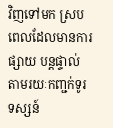វិញទៅមក ស្របពេលដែលមានការផ្សាយ បន្តផ្ទាល់ តាមរយៈកញ្ជក់ទូរទស្សន៍